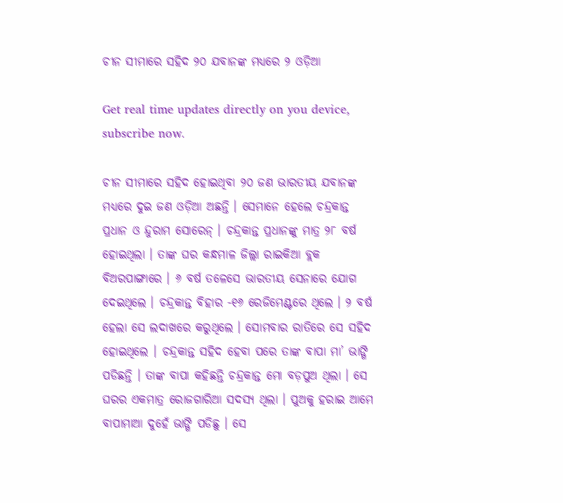ଚୀନ ସୀମାରେ ସହିଦ ୨୦ ଯବାନଙ୍କ ମଧ୍ୟରେ ୨ ଓଡ଼ିଆ

Get real time updates directly on you device, subscribe now.

ଚୀନ ସୀମାରେ ସହିଦ ହୋଇଥିବା ୨୦ ଜଣ ଭାରତୀୟ ଯବାନଙ୍କ ମଧ୍ୟରେ ଦୁଇ ଜଣ ଓଡ଼ିଆ ଅଛନ୍ତି । ସେମାନେ ହେଲେ ଚନ୍ଦ୍ରକାନ୍ତ ପ୍ରଧାନ ଓ ନ୍ଦୁରାମ ସୋରେନ୍ । ଚନ୍ଦ୍ରକାନ୍ତ ପ୍ରଧାନଙ୍କୁ ମାତ୍ର ୨୮ ବର୍ଷ ହୋଇଥିଲା । ତାଙ୍କ ଘର କନ୍ଧମାଳ ଜିଲ୍ଲା ରାଇକିଆ ବ୍ଲକ ବିଅରପାଙ୍ଗାରେ । ୬ ବର୍ଷ ତଳେସେ ଭାରତୀୟ ସେନାରେ ଯୋଗ ଦେଇଥିଲେ । ଚନ୍ଦ୍ରକାନ୍ତ ବିହାର -୧୬ ରେଜିମେଣ୍ଟରେ ଥିଲେ । ୨ ବର୍ଷ ହେଲା ସେ ଲଦାଖରେ କରୁଥିଲେ । ସୋମବାର ରାତିରେ ସେ ସହିଦ ହୋଇଥିଲେ । ଚନ୍ଦ୍ରକାନ୍ତ ସହିଦ ହେବା ପରେ ତାଙ୍କ ବାପା ମା’ ଭାଙ୍ଗି ପଡିଛନ୍ତି । ତାଙ୍କ ବାପା କହିଛନ୍ତି ଚନ୍ଦ୍ରକାନ୍ତ ମୋ ବଡ଼ପୁଅ ଥିଲା । ସେ ଘରର ଏକମାତ୍ର ରୋଜଗାରିଆ ସଦସ୍ୟ ଥିଲା । ପୁଅକୁ ହରାଇ ଆମେ ବାପାମାଆ ଦୁହେଁ ଭାଙ୍ଗି ପଡିଛୁ । ସେ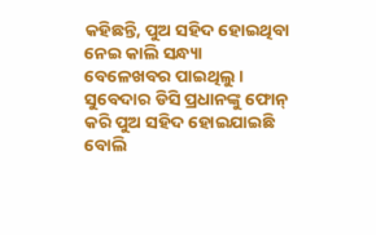କହିଛନ୍ତି, ପୁଅ ସହିଦ ହୋଇଥିବା ନେଇ କାଲି ସନ୍ଧ୍ୟା ବେଳେଖବର ପାଇଥିଲୁ । ସୁବେଦାର ଡିସି ପ୍ରଧାନଙ୍କୁ ଫୋନ୍ କରି ପୁଅ ସହିଦ ହୋଇଯାଇଛି ବୋଲି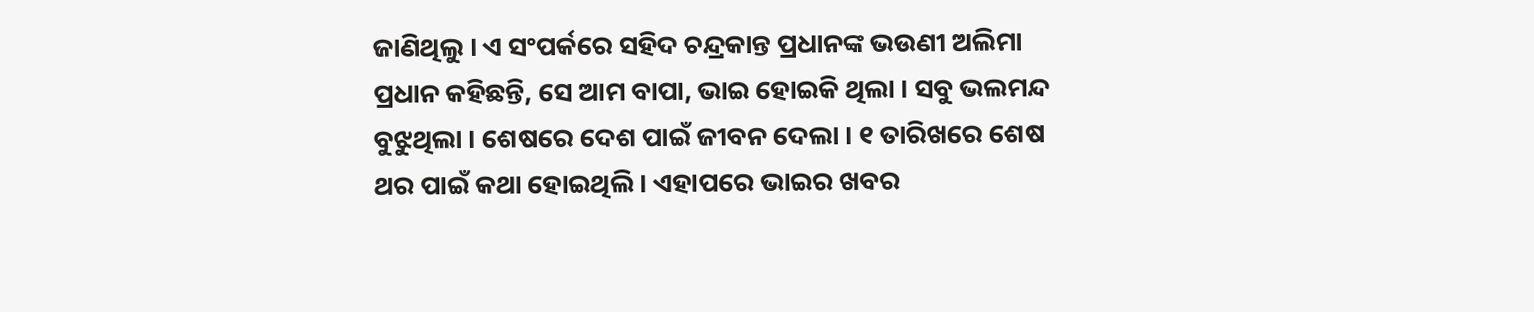ଜାଣିଥିଲୁ । ଏ ସଂପର୍କରେ ସହିଦ ଚନ୍ଦ୍ରକାନ୍ତ ପ୍ରଧାନଙ୍କ ଭଉଣୀ ଅଲିମା ପ୍ରଧାନ କହିଛନ୍ତି, ସେ ଆମ ବାପା, ଭାଇ ହୋଇକି ଥିଲା । ସବୁ ଭଲମନ୍ଦ ବୁଝୁଥିଲା । ଶେଷରେ ଦେଶ ପାଇଁ ଜୀବନ ଦେଲା । ୧ ତାରିଖରେ ଶେଷ ଥର ପାଇଁ କଥା ହୋଇଥିଲି । ଏହାପରେ ଭାଇର ଖବର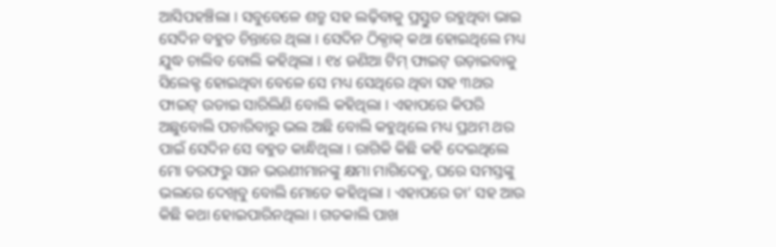ଆସିପହଞ୍ଚିଲା । ସବୁବେଳେ ଶତ୍ରୁ ସହ ଲଢ଼ିବାକୁ ପ୍ରସ୍ତୁତ ରହୁଥିବା ଭାଇ ସେଦିନ ବହୁତ ଚିନ୍ତାରେ ଥିଲା । ସେଦିନ ଠିକ୍ଠାକ୍ କଥା ହୋଇଥିଲେ ମଧ୍ୟ ଯୁଦ୍ଧ ଚାଲିବ ବୋଲି କହିଥିଲା । ୧୪ ଜଣିଆ ଟିମ୍ ଫାଇଟ୍ ଉଡ଼ାଇବାକୁ ସିଲେକ୍ଟ ହୋଇଥିବା ବେଳେ ସେ ମଧ୍ୟ ସେଥିରେ ଥିବା ସହ ୩ଥର ଫାଇଟ୍ ଉଡାଇ ସାରିଲିଣି ବୋଲି କହିଥିଲା । ଏହାପରେ କିପରି ଅଛୁବୋଲି ପଚାରିବାରୁ ଭଲ ଅଛି ବୋଲି କହୁଥିଲେ ମଧ୍ୟ ପ୍ରଥମ ଥର ପାଇଁ ସେଦିନ ସେ ବହୁତ କାନ୍ଧିଥିଲା । ରାଗିକି କିଛି କହି ଦେଇଥିଲେ ମୋ ତରଫରୁ ସାନ ଭଉଣୀମାନଙ୍କୁ କ୍ଷମା ମାଗିଦେବୁ, ଘରେ ସମସ୍ତଙ୍କୁ ଭଲରେ ଦେଖିବୁ ବୋଲି ମୋତେ କହିଥିଲା । ଏହାପରେ ତା’ ସହ ଆଉ କିଛି କଥା ହୋଇପାରିନଥିଲା । ଗତକାଲି ପାଖ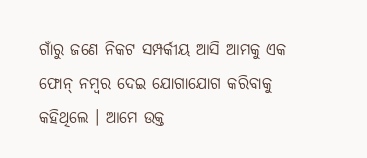ଗାଁରୁ ଜଣେ ନିକଟ ସମ୍ପର୍କୀୟ ଆସି ଆମକୁ ଏକ ଫୋନ୍ ନମ୍ବର ଦେଇ ଯୋଗାଯୋଗ କରିବାକୁ କହିଥିଲେ । ଆମେ ଉକ୍ତ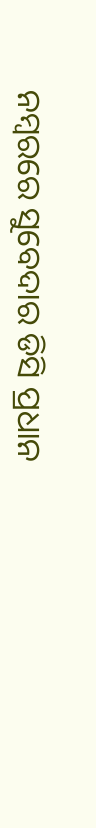ନମ୍ବରରେ ସୁବେଦାର ଡିସି ପ୍ରଧାନ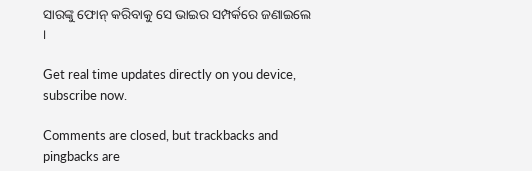ସାରଙ୍କୁ ଫୋନ୍ କରିବାକୁ ସେ ଭାଇର ସମ୍ପର୍କରେ ଜଣାଇଲେ ।

Get real time updates directly on you device, subscribe now.

Comments are closed, but trackbacks and pingbacks are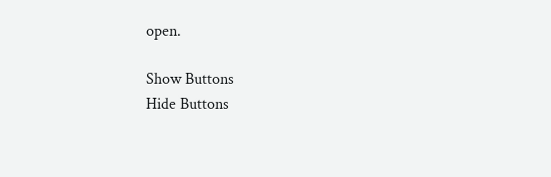open.

Show Buttons
Hide Buttons